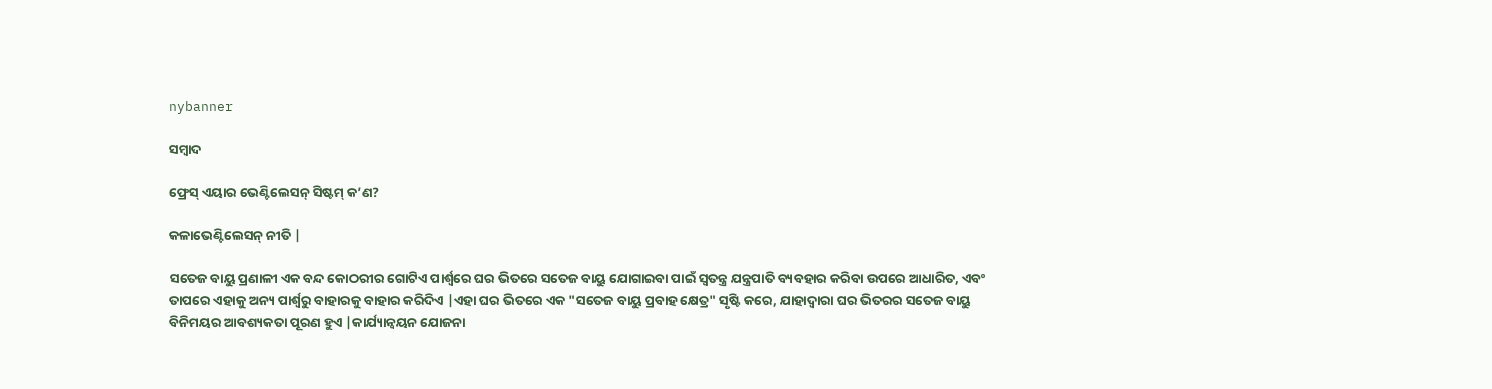nybanner

ସମ୍ବାଦ

ଫ୍ରେସ୍ ଏୟାର ଭେଣ୍ଟିଲେସନ୍ ସିଷ୍ଟମ୍ କ’ଣ?

କଳାଭେଣ୍ଟିଲେସନ୍ ନୀତି |

ସତେଜ ବାୟୁ ପ୍ରଣାଳୀ ଏକ ବନ୍ଦ କୋଠରୀର ଗୋଟିଏ ପାର୍ଶ୍ୱରେ ଘର ଭିତରେ ସତେଜ ବାୟୁ ଯୋଗାଇବା ପାଇଁ ସ୍ୱତନ୍ତ୍ର ଯନ୍ତ୍ରପାତି ବ୍ୟବହାର କରିବା ଉପରେ ଆଧାରିତ, ଏବଂ ତାପରେ ଏହାକୁ ଅନ୍ୟ ପାର୍ଶ୍ୱରୁ ବାହାରକୁ ବାହାର କରିଦିଏ |ଏହା ଘର ଭିତରେ ଏକ "ସତେଜ ବାୟୁ ପ୍ରବାହ କ୍ଷେତ୍ର" ସୃଷ୍ଟି କରେ, ଯାହାଦ୍ୱାରା ଘର ଭିତରର ସତେଜ ବାୟୁ ବିନିମୟର ଆବଶ୍ୟକତା ପୂରଣ ହୁଏ |କାର୍ଯ୍ୟାନ୍ୱୟନ ଯୋଜନା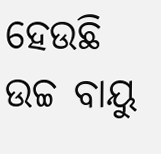ହେଉଛି ଉଚ୍ଚ ବାୟୁ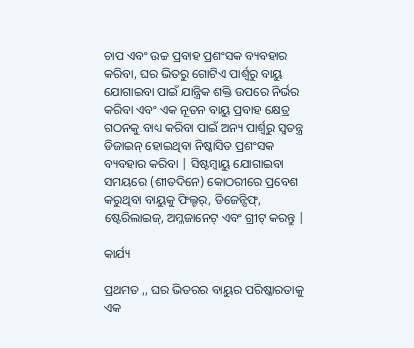ଚାପ ଏବଂ ଉଚ୍ଚ ପ୍ରବାହ ପ୍ରଶଂସକ ବ୍ୟବହାର କରିବା, ଘର ଭିତରୁ ଗୋଟିଏ ପାର୍ଶ୍ୱରୁ ବାୟୁ ଯୋଗାଇବା ପାଇଁ ଯାନ୍ତ୍ରିକ ଶକ୍ତି ଉପରେ ନିର୍ଭର କରିବା ଏବଂ ଏକ ନୂତନ ବାୟୁ ପ୍ରବାହ କ୍ଷେତ୍ର ଗଠନକୁ ବାଧ୍ୟ କରିବା ପାଇଁ ଅନ୍ୟ ପାର୍ଶ୍ୱରୁ ସ୍ୱତନ୍ତ୍ର ଡିଜାଇନ୍ ହୋଇଥିବା ନିଷ୍କାସିତ ପ୍ରଶଂସକ ବ୍ୟବହାର କରିବା | ସିଷ୍ଟମ୍ବାୟୁ ଯୋଗାଇବା ସମୟରେ (ଶୀତଦିନେ) କୋଠରୀରେ ପ୍ରବେଶ କରୁଥିବା ବାୟୁକୁ ଫିଲ୍ଟର୍, ଡିଜେନ୍ସିଫ୍, ଷ୍ଟେରିଲାଇଜ୍, ଅମ୍ଳଜାନେଟ୍ ଏବଂ ଗ୍ରୀଟ୍ କରନ୍ତୁ |

କାର୍ଯ୍ୟ

ପ୍ରଥମତ ,, ଘର ଭିତରର ବାୟୁର ପରିଷ୍କାରତାକୁ ଏକ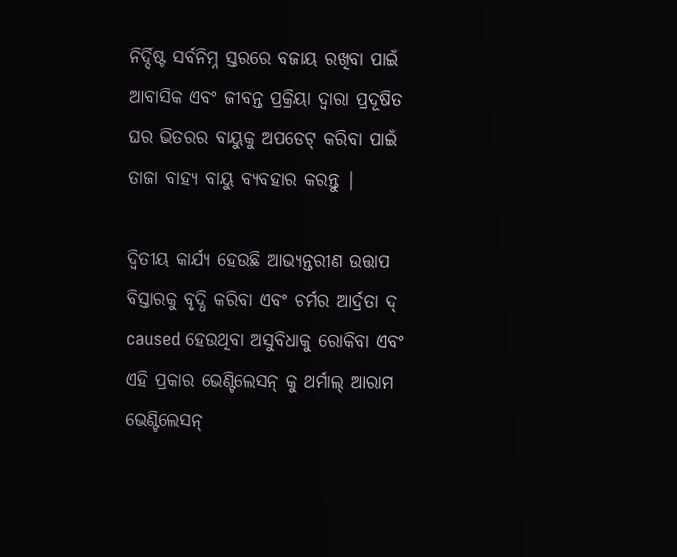ନିର୍ଦ୍ଦିଷ୍ଟ ସର୍ବନିମ୍ନ ସ୍ତରରେ ବଜାୟ ରଖିବା ପାଇଁ ଆବାସିକ ଏବଂ ଜୀବନ୍ତ ପ୍ରକ୍ରିୟା ଦ୍ୱାରା ପ୍ରଦୂଷିତ ଘର ଭିତରର ବାୟୁକୁ ଅପଡେଟ୍ କରିବା ପାଇଁ ତାଜା ବାହ୍ୟ ବାୟୁ ବ୍ୟବହାର କରନ୍ତୁ |

ଦ୍ୱିତୀୟ କାର୍ଯ୍ୟ ହେଉଛି ଆଭ୍ୟନ୍ତରୀଣ ଉତ୍ତାପ ବିସ୍ତାରକୁ ବୃଦ୍ଧି କରିବା ଏବଂ ଚର୍ମର ଆର୍ଦ୍ରତା ଦ୍ caused ହେଉଥିବା ଅସୁବିଧାକୁ ରୋକିବା ଏବଂ ଏହି ପ୍ରକାର ଭେଣ୍ଟିଲେସନ୍ କୁ ଥର୍ମାଲ୍ ଆରାମ ଭେଣ୍ଟିଲେସନ୍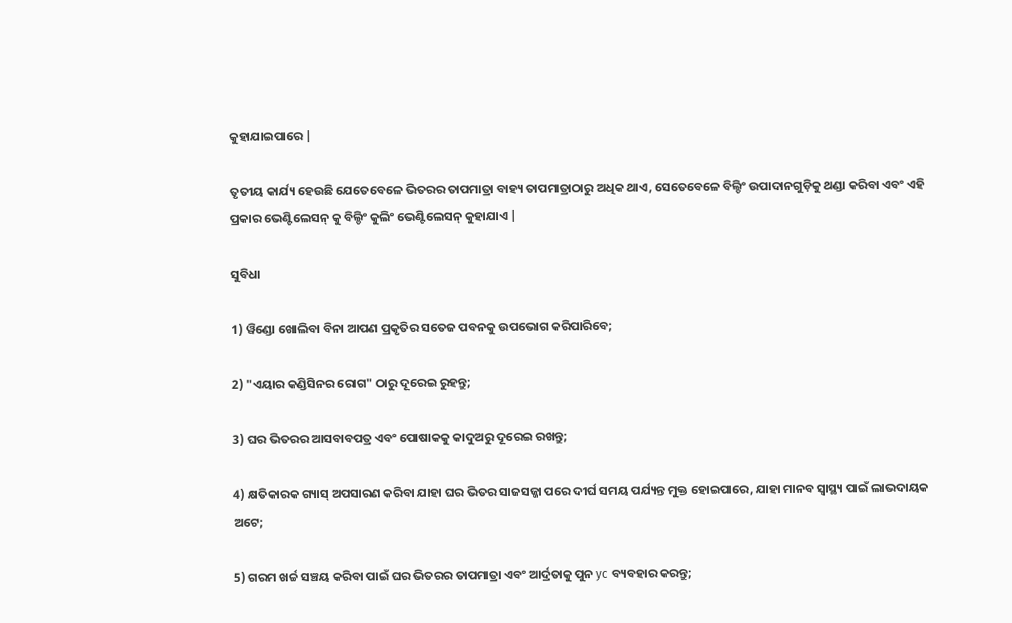କୁହାଯାଇପାରେ |

ତୃତୀୟ କାର୍ଯ୍ୟ ହେଉଛି ଯେତେବେଳେ ଭିତରର ତାପମାତ୍ରା ବାହ୍ୟ ତାପମାତ୍ରାଠାରୁ ଅଧିକ ଥାଏ, ସେତେବେଳେ ବିଲ୍ଡିଂ ଉପାଦାନଗୁଡ଼ିକୁ ଥଣ୍ଡା କରିବା ଏବଂ ଏହି ପ୍ରକାର ଭେଣ୍ଟିଲେସନ୍ କୁ ବିଲ୍ଡିଂ କୁଲିଂ ଭେଣ୍ଟିଲେସନ୍ କୁହାଯାଏ |

ସୁବିଧା

1) ୱିଣ୍ଡୋ ଖୋଲିବା ବିନା ଆପଣ ପ୍ରକୃତିର ସତେଜ ପବନକୁ ଉପଭୋଗ କରିପାରିବେ;

2) "ଏୟାର କଣ୍ଡିସିନର ରୋଗ" ଠାରୁ ଦୂରେଇ ରୁହନ୍ତୁ;

3) ଘର ଭିତରର ଆସବାବପତ୍ର ଏବଂ ପୋଷାକକୁ କାଦୁଅରୁ ଦୂରେଇ ରଖନ୍ତୁ;

4) କ୍ଷତିକାରକ ଗ୍ୟାସ୍ ଅପସାରଣ କରିବା ଯାହା ଘର ଭିତର ସାଜସଜ୍ଜା ପରେ ଦୀର୍ଘ ସମୟ ପର୍ଯ୍ୟନ୍ତ ମୁକ୍ତ ହୋଇପାରେ, ଯାହା ମାନବ ସ୍ୱାସ୍ଥ୍ୟ ପାଇଁ ଲାଭଦାୟକ ଅଟେ;

5) ଗରମ ଖର୍ଚ୍ଚ ସଞ୍ଚୟ କରିବା ପାଇଁ ଘର ଭିତରର ତାପମାତ୍ରା ଏବଂ ଆର୍ଦ୍ରତାକୁ ପୁନ yc ବ୍ୟବହାର କରନ୍ତୁ;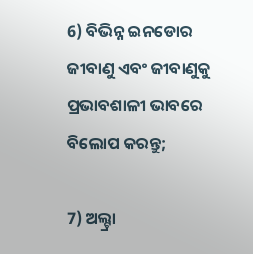6) ବିଭିନ୍ନ ଇନଡୋର ଜୀବାଣୁ ଏବଂ ଜୀବାଣୁକୁ ପ୍ରଭାବଶାଳୀ ଭାବରେ ବିଲୋପ କରନ୍ତୁ;

7) ଅଲ୍ଟ୍ରା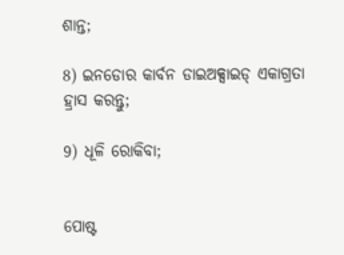ଶାନ୍ତ;

8) ଇନଡୋର କାର୍ବନ ଡାଇଅକ୍ସାଇଡ୍ ଏକାଗ୍ରତା ହ୍ରାସ କରନ୍ତୁ;

9) ଧୂଳି ରୋକିବା;


ପୋଷ୍ଟ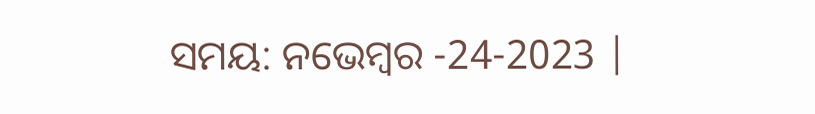ସମୟ: ନଭେମ୍ବର -24-2023 |